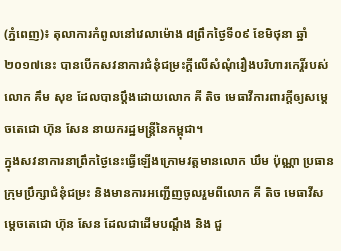(ភ្នំពេញ)៖ តុលាការកំពូលនៅវេលាម៉ោង ៨ព្រឹកថ្ងៃទី០៩ ខែមិថុនា ឆ្នាំ២០១៧នេះ បានបើកសវនាការជំនុំជម្រះក្តីលើសំណុំរឿងបរិហារកេរ្តិ៍របស់លោក គឹម សុខ ដែលបានប្តឹងដោយលោក គី តិច មេធាវីការពារក្តីឲ្យសម្តេចតេជោ ហ៊ុន សែន នាយករដ្ឋមន្រ្តីនៃកម្ពុជា។
ក្នុងសវនាការនាព្រឹកថ្ងៃនេះធ្វើឡើងក្រោមវត្តមានលោក ឃឹម ប៉ុណ្ណា ប្រធានក្រុមប្រឹក្សាជំនុំជម្រះ និងមានការអញ្ជើញចូលរួមពីលោក គី តិច មេធាវីសម្តេចតេជោ ហ៊ុន សែន ដែលជាដើមបណ្តឹង និង ជួ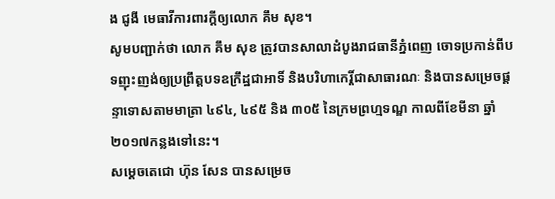ង ជូងី មេធាវីការពារក្តីឲ្យលោក គឹម សុខ។
សូមបញ្ជាក់ថា លោក គឹម សុខ ត្រូវបានសាលាដំបូងរាជធានីភ្នំពេញ ចោទប្រកាន់ពីបទញុះញង់ឲ្យប្រព្រឹត្តបទឧក្រឹដ្ឋជាអាទិ៍ និងបរិហាកេរ្តិ៍ជាសាធារណៈ និងបានសម្រេចផ្តន្ទាទោសតាមមាត្រា ៤៩៤, ៤៩៥ និង ៣០៥ នៃក្រមព្រហ្មទណ្ឌ កាលពីខែមីនា ឆ្នាំ២០១៧កន្លងទៅនេះ។
សម្តេចតេជោ ហ៊ុន សែន បានសម្រេច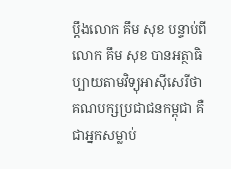ប្តឹងលោក គឹម សុខ បន្ទាប់ពីលោក គឹម សុខ បានអត្ថាធិប្បាយតាមវិទ្យុអាស៊ីសេរីថា គណបក្សប្រជាជនកម្ពុជា គឺជាអ្នកសម្លាប់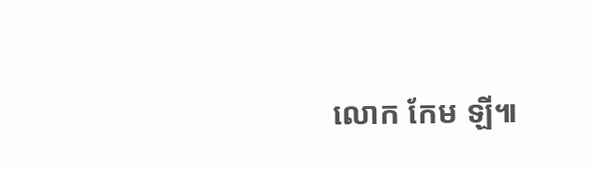លោក កែម ឡី៕